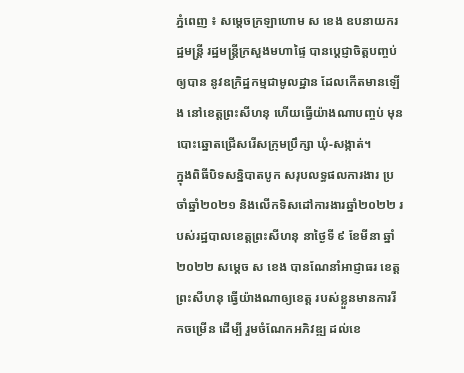ភ្នំពេញ ៖ សម្ដេចក្រឡាហោម ស ខេង ឧបនាយករដ្ឋមន្ដ្រី រដ្ឋមន្ដ្រីក្រសួងមហាផ្ទៃ បានប្ដេជ្ញាចិត្តបញ្ចប់ឲ្យបាន នូវឧក្រិដ្ឋកម្មជាមូលដ្ឋាន ដែលកើតមានឡើង នៅខេត្តព្រះសីហនុ ហើយធ្វើយ៉ាងណាបញ្ចប់ មុនបោះឆ្នោតជ្រើសរើសក្រុមប្រឹក្សា ឃុំ-សង្កាត់។
ក្នុងពិធីបិទសន្និបាតបូក សរុបលទ្ធផលការងារ ប្រចាំឆ្នាំ២០២១ និងលើកទិសដៅការងារឆ្នាំ២០២២ របស់រដ្ឋបាលខេត្តព្រះសីហនុ នាថ្ងៃទី ៩ ខែមីនា ឆ្នាំ២០២២ សម្ដេច ស ខេង បានណែនាំអាជ្ញាធរ ខេត្តព្រះសីហនុ ធ្វើយ៉ាងណាឲ្យខេត្ត របស់ខ្លួនមានការរីកចម្រើន ដើម្បី រួមចំណែកអភិវឌ្ឍ ដល់ខេ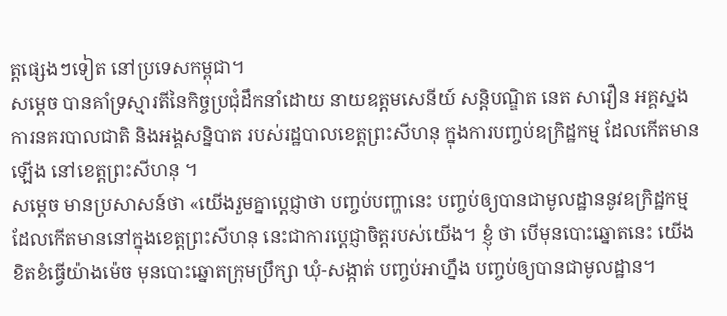ត្តផ្សេងៗទៀត នៅប្រទេសកម្ពុជា។
សម្ដេច បានគាំទ្រស្មារតីនៃកិច្ចប្រជុំដឹកនាំដោយ នាយឧត្តមសេនីយ៍ សន្តិបណ្ឌិត នេត សាវឿន អគ្គស្នងការនគរបាលជាតិ និងអង្គសន្និបាត របស់រដ្ឋបាលខេត្តព្រះសីហនុ ក្នុងការបញ្ចប់ឧក្រិដ្ឋកម្ម ដែលកើតមានឡើង នៅខេត្តព្រះសីហនុ ។
សម្ដេច មានប្រសាសន៍ថា «យើងរួមគ្នាប្ដេជ្ញាថា បញ្ចប់បញ្ហានេះ បញ្ចប់ឲ្យបានជាមូលដ្ឋាននូវឧក្រិដ្ឋកម្ម ដែលកើតមាននៅក្នុងខេត្តព្រះសីហនុ នេះជាការប្ដេជ្ញាចិត្តរបស់យើង។ ខ្ញុំ ថា បើមុនបោះឆ្នោតនេះ យើងខិតខំធ្វើយ៉ាងម៉េច មុនបោះឆ្នោតក្រុមប្រឹក្សា ឃុំ-សង្កាត់ បញ្ចប់អាហ្នឹង បញ្ចប់ឲ្យបានជាមូលដ្ឋាន។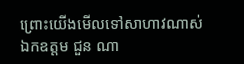ព្រោះយើងមើលទៅសាហាវណាស់ ឯកឧត្តម ជួន ណា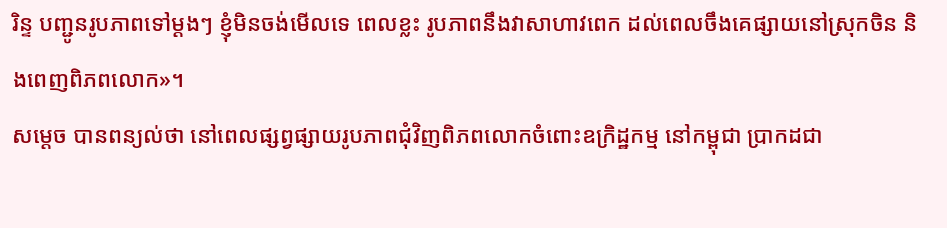រិន្ទ បញ្ជូនរូបភាពទៅម្ដងៗ ខ្ញុំមិនចង់មើលទេ ពេលខ្លះ រូបភាពនឹងវាសាហាវពេក ដល់ពេលចឹងគេផ្សាយនៅស្រុកចិន និងពេញពិភពលោក»។
សម្ដេច បានពន្យល់ថា នៅពេលផ្សព្វផ្សាយរូបភាពជុំវិញពិភពលោកចំពោះឧក្រិដ្ឋកម្ម នៅកម្ពុជា ប្រាកដជា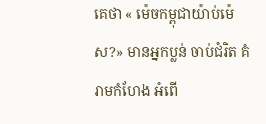គេថា « ម៉េចកម្ពុជាយ៉ាប់ម៉េស?» មានអ្នកប្លន់ ចាប់ជំរិត គំរាមកំហែង អំពើ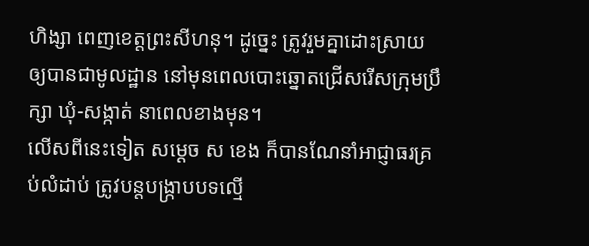ហិង្សា ពេញខេត្តព្រះសីហនុ។ ដូច្នេះ ត្រូវរួមគ្នាដោះស្រាយឲ្យបានជាមូលដ្ឋាន នៅមុនពេលបោះឆ្នោតជ្រើសរើសក្រុមប្រឹក្សា ឃុំ-សង្កាត់ នាពេលខាងមុន។
លើសពីនេះទៀត សម្ដេច ស ខេង ក៏បានណែនាំអាជ្ញាធរគ្រប់លំដាប់ ត្រូវបន្ដបង្ក្រាបបទល្មើ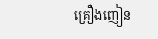គ្រឿងញៀន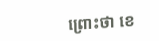ព្រោះថា ខេ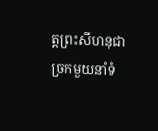ត្តព្រះសីហនុជាច្រកមួយនាំទំ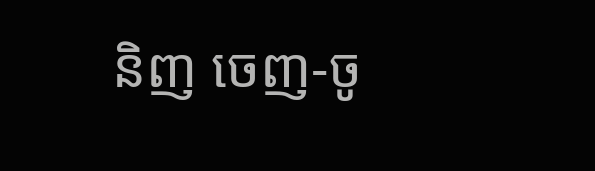និញ ចេញ-ចូ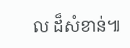ល ដ៏សំខាន់៕